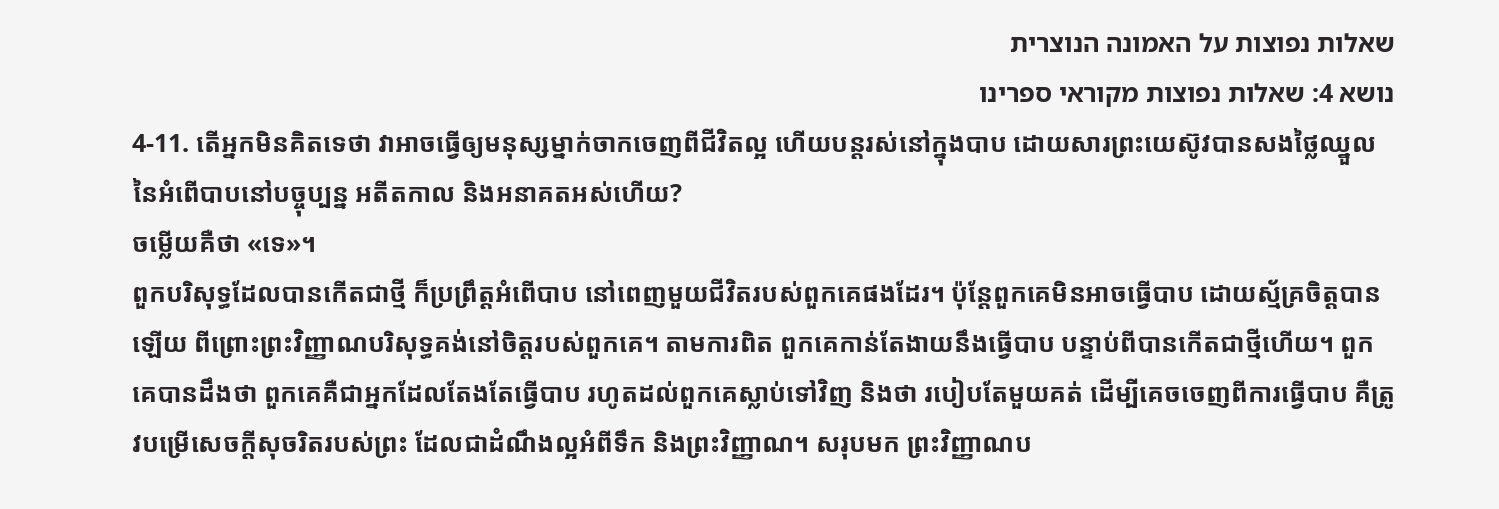שאלות נפוצות על האמונה הנוצרית
נושא 4: שאלות נפוצות מקוראי ספרינו
4-11. តើអ្នកមិនគិតទេថា វាអាចធ្វើឲ្យមនុស្សម្នាក់ចាកចេញពីជីវិតល្អ ហើយបន្តរស់នៅក្នុងបាប ដោយសារព្រះយេស៊ូវបានសងថ្លៃឈ្នួលនៃអំពើបាបនៅបច្ចុប្បន្ន អតីតកាល និងអនាគតអស់ហើយ?
ចម្លើយគឺថា «ទេ»។
ពួកបរិសុទ្ធដែលបានកើតជាថ្មី ក៏ប្រព្រឹត្តអំពើបាប នៅពេញមួយជីវិតរបស់ពួកគេផងដែរ។ ប៉ុន្តែពួកគេមិនអាចធ្វើបាប ដោយស្ម័គ្រចិត្តបានឡើយ ពីព្រោះព្រះវិញ្ញាណបរិសុទ្ធគង់នៅចិត្តរបស់ពួកគេ។ តាមការពិត ពួកគេកាន់តែងាយនឹងធ្វើបាប បន្ទាប់ពីបានកើតជាថ្មីហើយ។ ពួកគេបានដឹងថា ពួកគេគឺជាអ្នកដែលតែងតែធ្វើបាប រហូតដល់ពួកគេស្លាប់ទៅវិញ និងថា របៀបតែមួយគត់ ដើម្បីគេចចេញពីការធ្វើបាប គឺត្រូវបម្រើសេចក្តីសុចរិតរបស់ព្រះ ដែលជាដំណឹងល្អអំពីទឹក និងព្រះវិញ្ញាណ។ សរុបមក ព្រះវិញ្ញាណប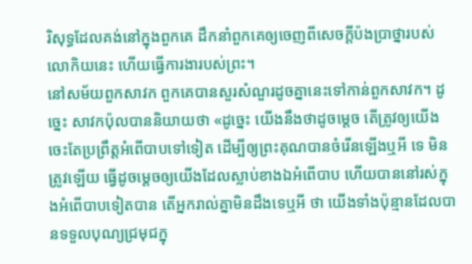រិសុទ្ធដែលគង់នៅក្នុងពួកគេ ដឹកនាំពួកគេឲ្យចេញពីសេចក្តីប៉ងប្រាថ្នារបស់លោកិយនេះ ហើយធ្វើការងារបស់ព្រះ។
នៅសម័យពួកសាវក ពួកគេបានសួរសំណួរដូចគ្នានេះទៅកាន់ពួកសាវក។ ដូច្នេះ សាវកប៉ុលបាននិយាយថា «ដូច្នេះ យើងនឹងថាដូចម្តេច តើត្រូវឲ្យយើងចេះតែប្រព្រឹត្តអំពើបាបទៅទៀត ដើម្បីឲ្យព្រះគុណបានចំរើនឡើងឬអី ទេ មិនត្រូវឡើយ ធ្វើដូចម្តេចឲ្យយើងដែលស្លាប់ខាងឯអំពើបាប ហើយបាននៅរស់ក្នុងអំពើបាបទៀតបាន តើអ្នករាល់គ្នាមិនដឹងទេឬអី ថា យើងទាំងប៉ុន្មានដែលបានទទួលបុណ្យជ្រមុជក្នុ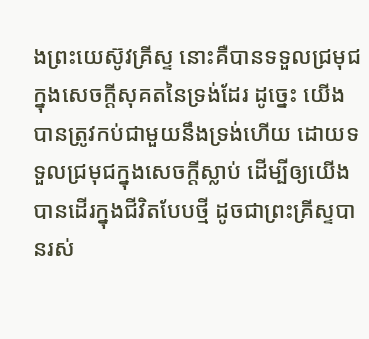ងព្រះយេស៊ូវគ្រីស្ទ នោះគឺបានទទួលជ្រមុជក្នុងសេចក្តីសុគតនៃទ្រង់ដែរ ដូច្នេះ យើងបានត្រូវកប់ជាមួយនឹងទ្រង់ហើយ ដោយទទួលជ្រមុជក្នុងសេចក្តីស្លាប់ ដើម្បីឲ្យយើងបានដើរក្នុងជីវិតបែបថ្មី ដូចជាព្រះគ្រីស្ទបានរស់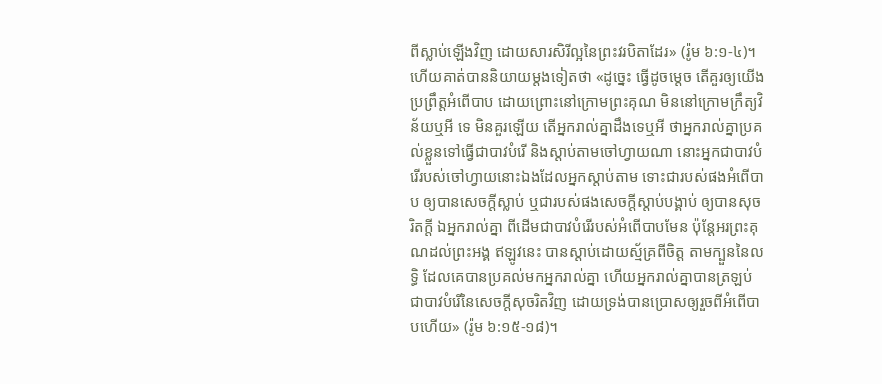ពីស្លាប់ឡើងវិញ ដោយសារសិរីល្អនៃព្រះវរបិតាដែរ» (រ៉ូម ៦:១-៤)។
ហើយគាត់បាននិយាយម្តងទៀតថា «ដូច្នេះ ធ្វើដូចម្តេច តើគួរឲ្យយើងប្រព្រឹត្តអំពើបាប ដោយព្រោះនៅក្រោមព្រះគុណ មិននៅក្រោមក្រឹត្យវិន័យឬអី ទេ មិនគួរឡើយ តើអ្នករាល់គ្នាដឹងទេឬអី ថាអ្នករាល់គ្នាប្រគល់ខ្លួនទៅធ្វើជាបាវបំរើ និងស្តាប់តាមចៅហ្វាយណា នោះអ្នកជាបាវបំរើរបស់ចៅហ្វាយនោះឯងដែលអ្នកស្តាប់តាម ទោះជារបស់ផងអំពើបាប ឲ្យបានសេចក្តីស្លាប់ ឬជារបស់ផងសេចក្តីស្តាប់បង្គាប់ ឲ្យបានសុចរិតក្តី ឯអ្នករាល់គ្នា ពីដើមជាបាវបំរើរបស់អំពើបាបមែន ប៉ុន្តែអរព្រះគុណដល់ព្រះអង្គ ឥឡូវនេះ បានស្តាប់ដោយស្ម័គ្រពីចិត្ត តាមក្បួននៃលទ្ធិ ដែលគេបានប្រគល់មកអ្នករាល់គ្នា ហើយអ្នករាល់គ្នាបានត្រឡប់ជាបាវបំរើនៃសេចក្តីសុចរិតវិញ ដោយទ្រង់បានប្រោសឲ្យរួចពីអំពើបាបហើយ» (រ៉ូម ៦:១៥-១៨)។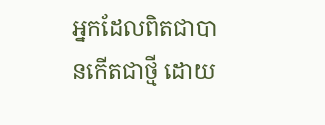អ្នកដែលពិតជាបានកើតជាថ្មី ដោយ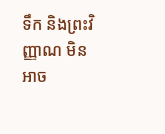ទឹក និងព្រះវិញ្ញាណ មិនអាច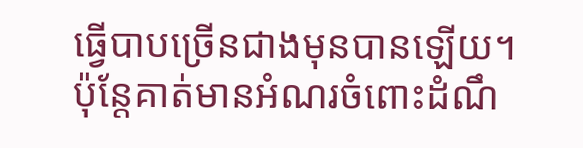ធ្វើបាបច្រើនជាងមុនបានឡើយ។ ប៉ុន្តែគាត់មានអំណរចំពោះដំណឹ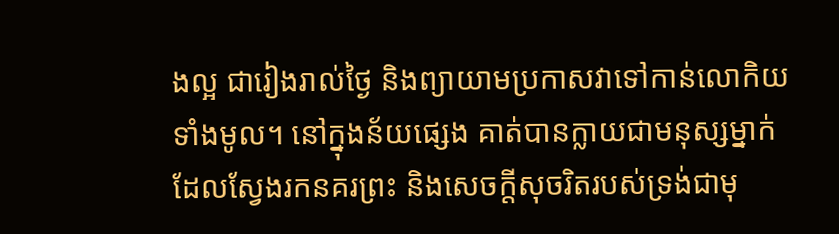ងល្អ ជារៀងរាល់ថ្ងៃ និងព្យាយាមប្រកាសវាទៅកាន់លោកិយទាំងមូល។ នៅក្នុងន័យផ្សេង គាត់បានក្លាយជាមនុស្សម្នាក់ ដែលស្វែងរកនគរព្រះ និងសេចក្តីសុចរិតរបស់ទ្រង់ជាមុ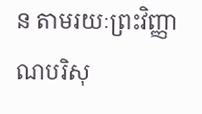ន តាមរយៈព្រះវិញ្ញាណបរិសុ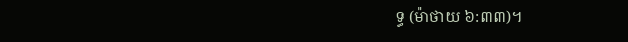ទ្ធ (ម៉ាថាយ ៦:៣៣)។